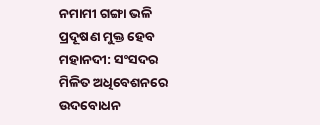ନମାମୀ ଗଙ୍ଗା ଭଳି ପ୍ରଦୂଷଣ ମୁକ୍ତ ହେବ ମହାନଦୀ: ସଂସଦର ମିଳିତ ଅଧିବେଶନରେ ଉଦବୋଧନ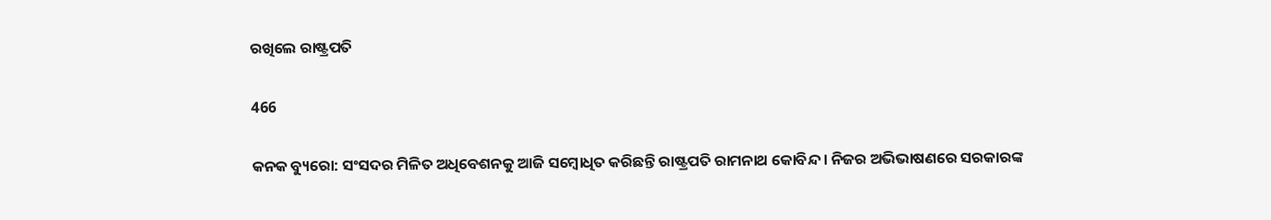ରଖିଲେ ରାଷ୍ଟ୍ରପତି

466

କନକ ବ୍ୟୁରୋ: ସଂସଦର ମିଳିତ ଅଧିବେଶନକୁ ଆଜି ସମ୍ବୋଧିତ କରିଛନ୍ତି ରାଷ୍ଟ୍ରପତି ରାମନାଥ କୋବିନ୍ଦ । ନିଜର ଅଭିଭାଷଣରେ ସରକାରଙ୍କ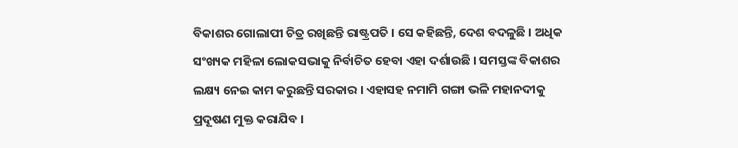ବିକାଶର ଗୋଲାପୀ ଚିତ୍ର ରଖିଛନ୍ତି ରାଷ୍ଟ୍ରପତି । ସେ କହିଛନ୍ତି, ଦେଶ ବଦଳୁଛି । ଅଧିକ ସଂଖ୍ୟକ ମହିଳା ଲୋକସଭାକୁ ନିର୍ବାଚିତ ହେବା ଏହା ଦର୍ଶାଉଛି । ସମସ୍ତଙ୍କ ବିକାଶର ଲକ୍ଷ୍ୟ ନେଇ କାମ କରୁଛନ୍ତି ସରକାର । ଏହାସହ ନମାମି ଗଙ୍ଗା ଭଳି ମହାନଦୀକୁ ପ୍ରଦୂଷଣ ମୁକ୍ତ କରାଯିବ ।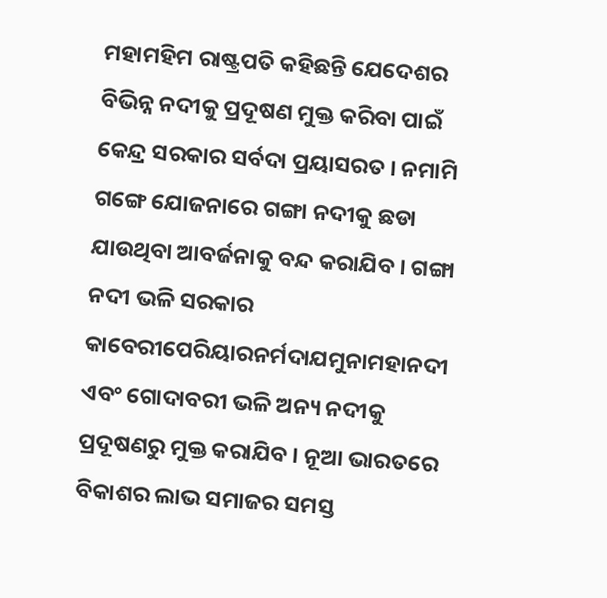ମହାମହିମ ରାଷ୍ଟ୍ରପତି କହିଛନ୍ତି ଯେଦେଶର ବିଭିନ୍ନ ନଦୀକୁ ପ୍ରଦୂଷଣ ମୁକ୍ତ କରିବା ପାଇଁ କେନ୍ଦ୍ର ସରକାର ସର୍ବଦା ପ୍ରୟାସରତ । ନମାମି ଗଙ୍ଗେ ଯୋଜନାରେ ଗଙ୍ଗା ନଦୀକୁ ଛଡା ଯାଉଥିବା ଆବର୍ଜନାକୁ ବନ୍ଦ କରାଯିବ । ଗଙ୍ଗା ନଦୀ ଭଳି ସରକାର କାବେରୀପେରିୟାରନର୍ମଦାଯମୁନାମହାନଦୀ ଏବଂ ଗୋଦାବରୀ ଭଳି ଅନ୍ୟ ନଦୀକୁ ପ୍ରଦୂଷଣରୁ ମୁକ୍ତ କରାଯିବ । ନୂଆ ଭାରତରେ ବିକାଶର ଲାଭ ସମାଜର ସମସ୍ତ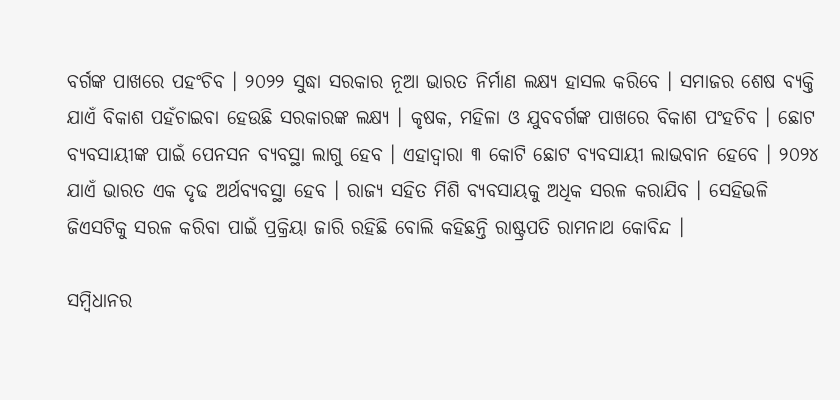ବର୍ଗଙ୍କ ପାଖରେ ପହଂଚିବ । ୨୦୨୨ ସୁଦ୍ଧା ସରକାର ନୂଆ ଭାରତ ନିର୍ମାଣ ଲକ୍ଷ୍ୟ ହାସଲ କରିବେ । ସମାଜର ଶେଷ ବ୍ୟକ୍ତି ଯାଏଁ ବିକାଶ ପହଁଚାଇବା ହେଉଛି ସରକାରଙ୍କ ଲକ୍ଷ୍ୟ । କୃଷକ, ମହିଳା ଓ ଯୁବବର୍ଗଙ୍କ ପାଖରେ ବିକାଶ ପଂହଚିବ । ଛୋଟ ବ୍ୟବସାୟୀଙ୍କ ପାଇଁ ପେନସନ ବ୍ୟବସ୍ଥା ଲାଗୁ ହେବ । ଏହାଦ୍ୱାରା ୩ କୋଟି ଛୋଟ ବ୍ୟବସାୟୀ ଲାଭବାନ ହେବେ । ୨୦୨୪ ଯାଏଁ ଭାରତ ଏକ ଦୃଢ ଅର୍ଥବ୍ୟବସ୍ଥା ହେବ । ରାଜ୍ୟ ସହିତ ମିଶି ବ୍ୟବସାୟକୁ ଅଧିକ ସରଳ କରାଯିବ । ସେହିଭଳି ଜିଏସଟିକୁ ସରଳ କରିବା ପାଇଁ ପ୍ରକ୍ରିୟା ଜାରି ରହିଛି ବୋଲି କହିଛନ୍ତି ରାଷ୍ଟ୍ରପତି ରାମନାଥ କୋବିନ୍ଦ ।

ସମ୍ବିଧାନର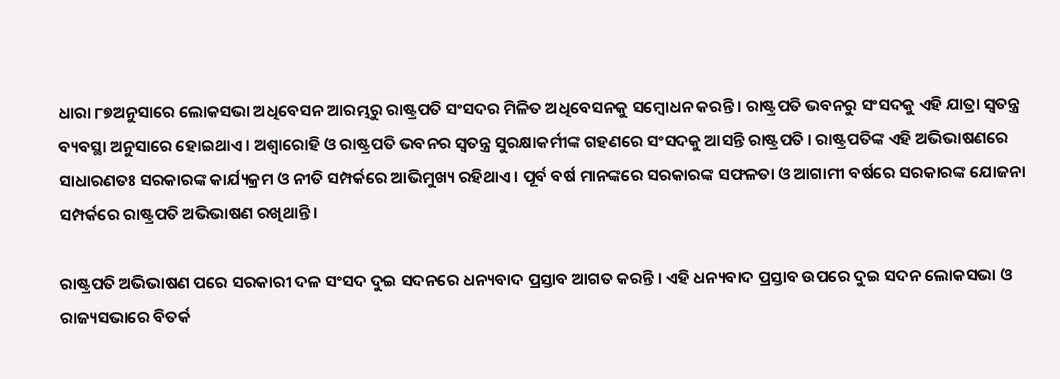ଧାରା ୮୭ଅନୁସାରେ ଲୋକସଭା ଅଧିବେସନ ଆରମ୍ଭରୁ ରାଷ୍ଟ୍ରପତି ସଂସଦର ମିଳିତ ଅଧିବେସନକୁ ସମ୍ବୋଧନ କରନ୍ତି । ରାଷ୍ଟ୍ରପତି ଭବନରୁ ସଂସଦକୁ ଏହି ଯାତ୍ରା ସ୍ୱତନ୍ତ୍ର ବ୍ୟବସ୍ଥା ଅନୁସାରେ ହୋଇଥାଏ । ଅଶ୍ୱାରୋହି ଓ ରାଷ୍ଟ୍ରପତି ଭବନର ସ୍ୱତନ୍ତ୍ର ସୁରକ୍ଷାକର୍ମୀଙ୍କ ଗହଣରେ ସଂସଦକୁ ଆସନ୍ତି ରାଷ୍ଟ୍ରପତି । ରାଷ୍ଟ୍ରପତିଙ୍କ ଏହି ଅଭିଭାଷଣରେ ସାଧାରଣତଃ ସରକାରଙ୍କ କାର୍ଯ୍ୟକ୍ରମ ଓ ନୀତି ସମ୍ପର୍କରେ ଆଭିମୁଖ୍ୟ ରହିଥାଏ । ପୂର୍ବ ବର୍ଷ ମାନଙ୍କରେ ସରକାରଙ୍କ ସଫଳତା ଓ ଆଗାମୀ ବର୍ଷରେ ସରକାରଙ୍କ ଯୋଜନା ସମ୍ପର୍କରେ ରାଷ୍ଟ୍ରପତି ଅଭିଭାଷଣ ରଖିଥାନ୍ତି ।

ରାଷ୍ଟ୍ରପତି ଅଭିଭାଷଣ ପରେ ସରକାରୀ ଦଳ ସଂସଦ ଦୁଇ ସଦନରେ ଧନ୍ୟବାଦ ପ୍ରସ୍ତାବ ଆଗତ କରନ୍ତି । ଏହି ଧନ୍ୟବାଦ ପ୍ରସ୍ତାବ ଉପରେ ଦୁଇ ସଦନ ଲୋକସଭା ଓ ରାଜ୍ୟସଭାରେ ବିତର୍କ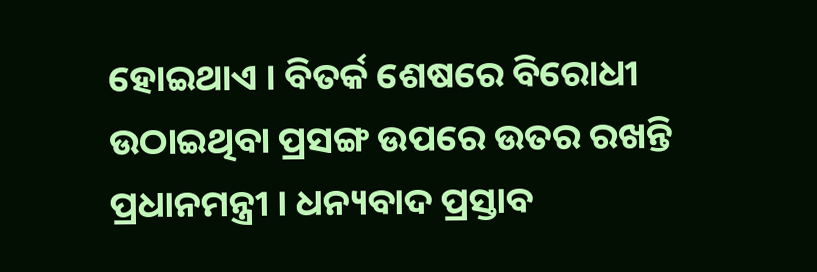ହୋଇଥାଏ । ବିତର୍କ ଶେଷରେ ବିରୋଧୀ ଉଠାଇଥିବା ପ୍ରସଙ୍ଗ ଉପରେ ଉତର ରଖନ୍ତି ପ୍ରଧାନମନ୍ତ୍ରୀ । ଧନ୍ୟବାଦ ପ୍ରସ୍ତାବ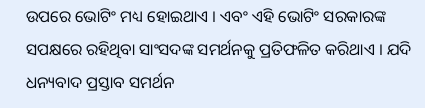ଉପରେ ଭୋଟିଂ ମଧ୍ୟ ହୋଇଥାଏ । ଏବଂ ଏହି ଭୋଟିଂ ସରକାରଙ୍କ ସପକ୍ଷରେ ରହିଥିବା ସାଂସଦଙ୍କ ସମର୍ଥନକୁ ପ୍ରତିଫଳିତ କରିଥାଏ । ଯଦି ଧନ୍ୟବାଦ ପ୍ରସ୍ତାବ ସମର୍ଥନ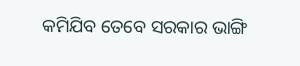କମିଯିବ ତେବେ ସରକାର ଭାଙ୍ଗି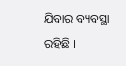ଯିବାର ବ୍ୟବସ୍ଥା ରହିଛି ।